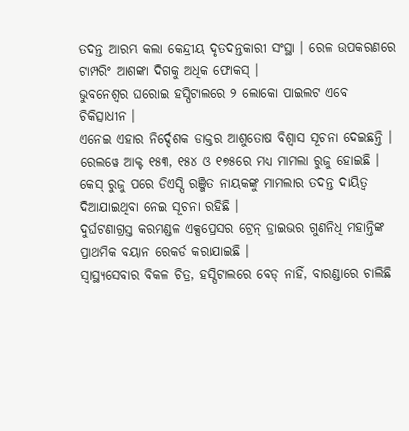ତଦନ୍ତ ଆରମ୍ଭ କଲା କେନ୍ଦ୍ରୀୟ ଦୃତଦନ୍ତକାରୀ ସଂସ୍ଥା । ରେଳ ଉପକରଣରେ ଟାମ୍ପରିଂ ଆଶଙ୍କା ଦିଗକୁ ଅଧିକ ଫୋକସ୍ ।
ଭୁବନେଶ୍ୱର ଘରୋଇ ହସ୍ପିଟାଲରେ ୨ ଲୋକୋ ପାଇଲଟ ଏବେ ଚିକିତ୍ସାଧୀନ ।
ଏନେଇ ଏହାର ନିର୍ଦ୍ଦେଶକ ଡାକ୍ତର ଆଶୁତୋଷ ବିଶ୍ୱାସ ସୂଚନା ଦେଇଛନ୍ତି ।
ରେଲୱେ ଆକ୍ଟ ୧୫୩, ୧୫୪ ଓ ୧୭୫ରେ ମଧ୍ୟ ମାମଲା ରୁଜୁ ହୋଇଛି । କେସ୍ ରୁଜୁ ପରେ ଡିଏସ୍ପି ରଞ୍ଜିତ ନାୟକଙ୍କୁ ମାମଲାର ତଦନ୍ତ ଦାୟିତ୍ୱ ଦିଆଯାଇଥିବା ନେଇ ସୂଚନା ରହିଛି ।
ଦୁର୍ଘଟଣାଗ୍ରସ୍ତ କରମଣ୍ଡଳ ଏକ୍ସପ୍ରେସର ଟ୍ରେନ୍ ଡ୍ରାଇଭର ଗୁଣନିଧି ମହାନ୍ତିଙ୍କ ପ୍ରାଥମିକ ବୟାନ ରେକର୍ଡ କରାଯାଇଛି ।
ସ୍ୱାସ୍ଥ୍ୟସେବାର ବିକଳ ଚିତ୍ର, ହସ୍ପିଟାଲରେ ବେଡ୍ ନାହିଁ, ବାରଣ୍ଡାରେ ଚାଲିଛି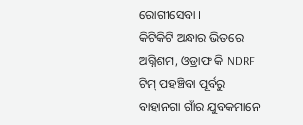ରୋଗୀସେବା ।
କିଟିକିଟି ଅନ୍ଧାର ଭିତରେ ଅଗ୍ନିଶମ, ଓଡ୍ରାଫ କି NDRF ଟିମ୍ ପହଞ୍ଚିବା ପୂର୍ବରୁ ବାହାନଗା ଗାଁର ଯୁବକମାନେ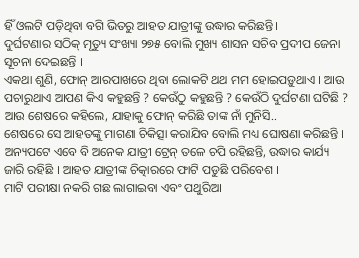ହିଁ ଓଲଟି ପଡ଼ିଥିବା ବଗି ଭିତରୁ ଆହତ ଯାତ୍ରୀଙ୍କୁ ଉଦ୍ଧାର କରିଛନ୍ତି।
ଦୁର୍ଘଟଣାର ସଠିକ୍ ମୃତ୍ୟୁ ସଂଖ୍ୟା ୨୭୫ ବୋଲି ମୁଖ୍ୟ ଶାସନ ସଚିବ ପ୍ରଦୀପ ଜେନା ସୂଚନା ଦେଇଛନ୍ତି ।
ଏକଥା ଶୁଣି, ଫୋନ୍ ଆରପାଖରେ ଥିବା ଲୋକଟି ଥଥ ମମ ହୋଇପଡ଼ୁଥାଏ । ଆଉ ପଚାରୁଥାଏ ଆପଣ କିଏ କହୁଛନ୍ତି ? କେଉଁଠୁ କହୁଛନ୍ତି ? କେଉଁଠି ଦୁର୍ଘଟଣା ଘଟିଛି ? ଆଉ ଶେଷରେ କହିଲେ, ଯାହାକୁ ଫୋନ୍ କରିଛି ତାଙ୍କ ନାଁ ମୁନିସି..
ଶେଷରେ ସେ ଆହତଙ୍କୁ ମାଗଣା ଚିକିତ୍ସା କରାଯିବ ବୋଲି ମଧ୍ୟ ଘୋଷଣା କରିଛନ୍ତି ।
ଅନ୍ୟପଟେ ଏବେ ବି ଅନେକ ଯାତ୍ରୀ ଟ୍ରେନ୍ ତଳେ ଚପି ରହିଛନ୍ତି, ଉଦ୍ଧାର କାର୍ଯ୍ୟ ଜାରି ରହିଛି । ଆହତ ଯାତ୍ରୀଙ୍କ ଚିତ୍କାରରେ ଫାଟି ପଡୁଛି ପରିବେଶ ।
ମାଟି ପରୀକ୍ଷା ନକରି ଗଛ ଲାଗାଇବା ଏବଂ ପଥୁରିଆ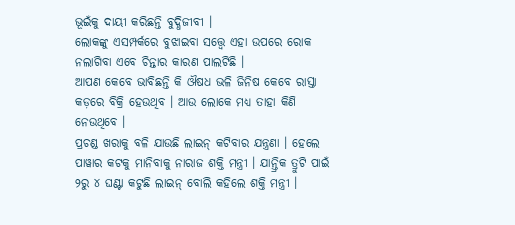ଭୂଇଁକୁ ଦାୟୀ କରିଛନ୍ତି ବୁଦ୍ଧିଜୀବୀ ।
ଲୋକଙ୍କୁ ଏସମ୍ପର୍କରେ ବୁଝାଇବା ସତ୍ତ୍ୱେ ଏହା ଉପରେ ରୋକ ନଲାଗିବା ଏବେ ଚିନ୍ତାର କାରଣ ପାଲଟିଛି ।
ଆପଣ କେବେ ଭାବିଛନ୍ତି କି ଔଷଧ ଭଳି ଜିନିଷ କେବେ ରାସ୍ତା କଡ଼ରେ ବିକ୍ରି ହେଉଥିବ । ଆଉ ଲୋକେ ମଧ୍ୟ ତାହା କିଣି ନେଉଥିବେ ।
ପ୍ରଚଣ୍ଡ ଖରାକୁ ବଳି ଯାଉଛି ଲାଇନ୍ କଟିବାର ଯନ୍ତ୍ରଣା । ହେଲେ ପାୱାର କଟକୁ ମାନିବାକୁ ନାରାଜ ଶକ୍ତି ମନ୍ତ୍ରୀ । ଯାନ୍ତ୍ରିକ ତ୍ରୁଟି ପାଇଁ ୨ରୁ ୪ ଘଣ୍ଟା କଟୁଛି ଲାଇନ୍ ବୋଲି କହିଲେ ଶକ୍ତି ମନ୍ତ୍ରୀ ।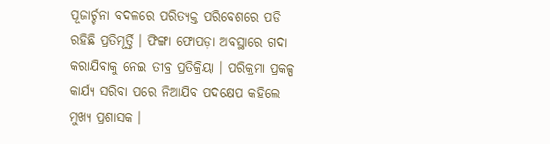ପୂଜାର୍ଚ୍ଚନା ବଦଳରେ ପରିତ୍ୟକ୍ତ ପରିବେଶରେ ପଡି ରହିଛି ପ୍ରତିମୂର୍ତ୍ତି । ଫିଙ୍ଗା ଫୋପଡ଼ା ଅବସ୍ଥାରେ ଗଦା କରାଯିବାକୁ ନେଇ ତୀବ୍ର ପ୍ରତିକ୍ରିୟା । ପରିକ୍ରମା ପ୍ରକଳ୍ପ କାର୍ଯ୍ୟ ସରିବା ପରେ ନିଆଯିବ ପଦକ୍ଷେପ କହିଲେ ମୁଖ୍ୟ ପ୍ରଶାସକ ।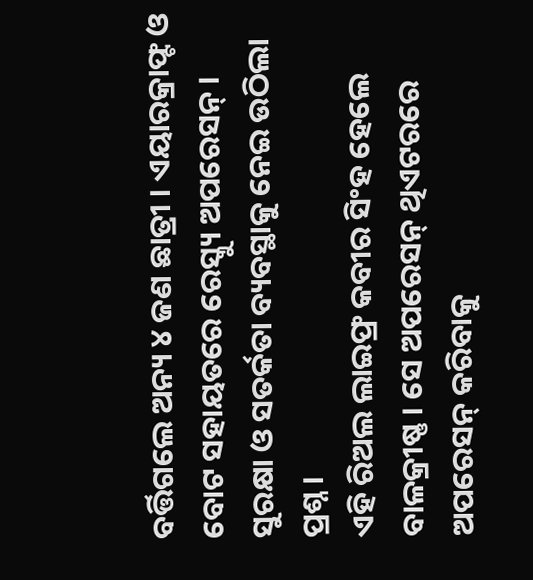ବର୍ତ୍ତିଗଲେ ଅନ୍ୟ ୪ ଜଣ ଛାତ୍ରୀ । ଏୟାରକ୍ରାଫ୍ଟ ଓ ବୋଟ ସହାୟତରେ ରେସ୍କ୍ୟୁ ଅପରେସନ୍ । ସୁରକ୍ଷା ଓ ସତର୍କତା ବ୍ୟବସ୍ଥାକୁ ନେଇ ଉଠିଲା ପ୍ରଶ୍ନ ।
ଏହି ରିଅଲ ଲାଇଫ୍ର କବୀର ସିଂହ ହେଲେ ବାଳକ୍ରୀଷ୍ଣ । ସେ ଅପରେସନ୍ ଥିଏଟରରେ ଅପରେସନ୍ କରିବାକୁ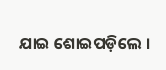ଯାଇ ଶୋଇପଡ଼ିଲେ ।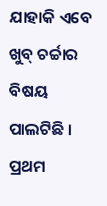ଯାହାକି ଏବେ ଖୁବ୍ ଚର୍ଚ୍ଚାର ବିଷୟ ପାଲଟିଛି ।
ପ୍ରଥମ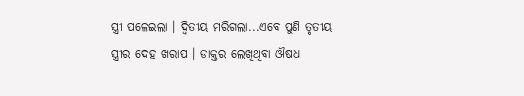ସ୍ତ୍ରୀ ପଳେଇଲା । ଦ୍ୱିତୀୟ ମରିଗଲା...ଏବେ ପୁଣି ତୃତୀୟ ସ୍ତ୍ରୀର ଦେହ ଖରାପ । ଡାକ୍ତର ଲେଖିଥିବା ଔଷଧ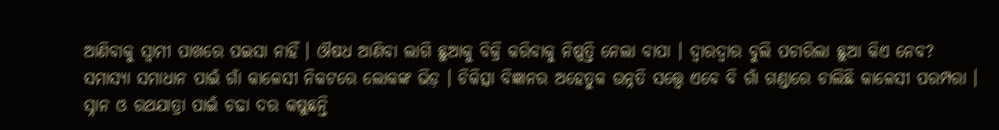ଆଣିବାକୁ ସ୍ୱାମୀ ପାଖରେ ପଇସା ନାହିଁ । ଔଷଧ ଆଣିବା ଲାଗି ଛୁଆକୁ ବିକ୍ରି କରିବାକୁ ନିଷ୍ପତ୍ତି ନେଲା ବାପା । ଦ୍ୱାରଦ୍ୱାର ବୁଲି ପଚାରିଲା ଛୁଆ କିଏ ନେବ?
ସମାସ୍ୟା ସମାଧାନ ପାଇଁ ଗାଁ କାଳେସୀ ନିକଟରେ ଲୋକଙ୍କ ଭିଡ଼ । ଚିକିତ୍ସା ବିଜ୍ଞାନର ଅହେତୁକ ଉନ୍ନତି ସତ୍ତ୍ୱେ ଏବେ ବି ଗାଁ ଗଣ୍ଡାରେ ଚାଲିଛି କାଳେସୀ ପରମ୍ପରା ।
ସ୍ନାନ ଓ ରଥଯାତ୍ରା ପାଇଁ ଚଢା ଦର କଷୁଛନ୍ତି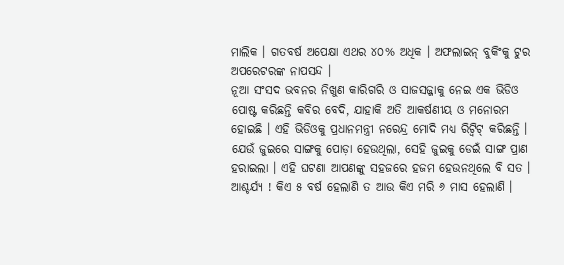ମାଲିକ । ଗତବର୍ଷ ଅପେକ୍ଷା ଏଥର ୪୦% ଅଧିକ । ଅଫଲାଇନ୍ ବୁକିଂକୁ ଟୁର ଅପରେଟରଙ୍କ ନାପସନ୍ଦ ।
ନୂଆ ସଂସଦ ଭବନର ନିଖୁଣ କାରିଗରି ଓ ସାଜସଜ୍ଜାକୁ ନେଇ ଏକ ଭିଡିଓ ପୋଷ୍ଟ କରିଛନ୍ତି କବିର ବେଦି, ଯାହାକି ଅତି ଆକର୍ଷଣୀୟ ଓ ମନୋରମ ହୋଇଛି । ଏହି ଭିଡିଓକୁ ପ୍ରଧାନମନ୍ତ୍ରୀ ନରେନ୍ଦ୍ର ମୋଦି ମଧ୍ୟ ରିଟ୍ୱିଟ୍ କରିଛନ୍ତି ।
ଯେଉଁ ଜୁଇରେ ସାଙ୍ଗକୁ ପୋଡ଼ା ହେଉଥିଲା, ସେହି ଜୁଇକୁ ଡେଇଁ ସାଙ୍ଗ ପ୍ରାଣ ହରାଇଲା । ଏହି ଘଟଣା ଆପଣଙ୍କୁ ସହଜରେ ହଜମ ହେଉନଥିଲେ ବି ସତ ।
ଆଶ୍ଚର୍ଯ୍ୟ ! କିଏ ୫ ବର୍ଷ ହେଲାଣି ତ ଆଉ କିଏ ମରି ୬ ମାସ ହେଲାଣି ।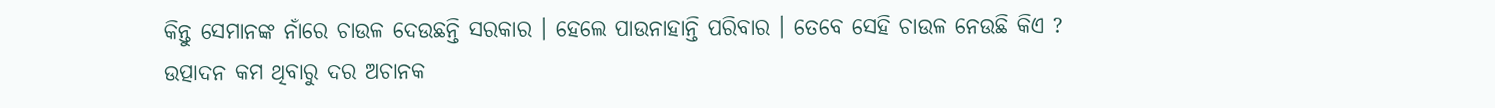କିନ୍ତୁ ସେମାନଙ୍କ ନାଁରେ ଚାଉଳ ଦେଉଛନ୍ତି ସରକାର । ହେଲେ ପାଉନାହାନ୍ତି ପରିବାର । ତେବେ ସେହି ଚାଉଳ ନେଉଛି କିଏ ?
ଉତ୍ପାଦନ କମ ଥିବାରୁ ଦର ଅଚାନକ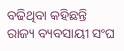ବଢିଥିବା କହିଛନ୍ତି ରାଜ୍ୟ ବ୍ୟବସାୟୀ ସଂଘ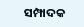ସମ୍ପାଦକ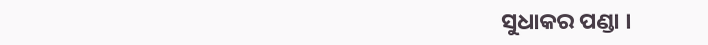ସୁଧାକର ପଣ୍ଡା ।